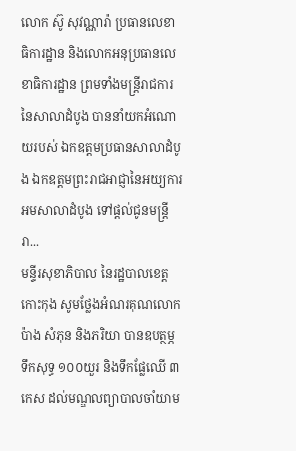លោក ស៊ូ សុវណ្ណារ៉ា ប្រធានលេខាធិការដ្ឋាន និងលោកអនុប្រធានលេខាធិការដ្ឋាន ព្រមទាំងមន្ត្រីរាជការ នៃសាលាដំបូង បាននាំយកអំណោយរបស់ ឯកឧត្ដមប្រធានសាលាដំបូង ឯកឧត្ដមព្រះរាជអាជ្ញានៃអយ្យការអមសាលាដំបូង ទៅផ្តល់ជូនមន្ត្រីរា...
មន្ទីរសុខាភិបាល នៃរដ្ឋបាលខេត្តកោះកុង សូមថ្លែងអំណរគុណលោក ប៉ាង សំភុន និងភរិយា បានឧបត្ថម្ភ ទឹកសុទ្ធ ១០០យួរ និងទឹកផ្លែឈើ ៣កេស ដល់មណ្ឌលព្យាបាលចាំយាម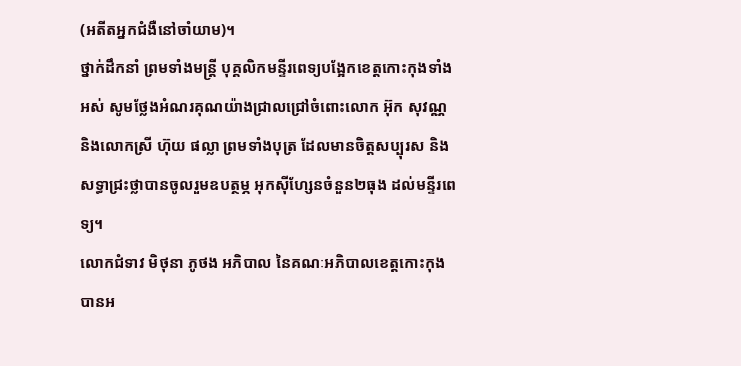(អតីតអ្នកជំងឺនៅចាំយាម)។
ថ្នាក់ដឹកនាំ ព្រមទាំងមន្ត្រី បុគ្គលិកមន្ទីរពេទ្យបង្អែកខេត្តកោះកុងទាំងអស់ សូមថ្លែងអំណរគុណយ៉ាងជ្រាលជ្រៅចំពោះលោក អ៊ុក សុវណ្ណ និងលោកស្រី ហ៊ុយ ផល្លា ព្រមទាំងបុត្រ ដែលមានចិត្តសប្បុរស និងសទ្ធាជ្រះថ្លាបានចូលរួមឧបត្ថម្ភ អុកស៊ីហ្សែនចំនួន២ធុង ដល់មន្ទីរពេទ្យ។
លោកជំទាវ មិថុនា ភូថង អភិបាល នៃគណៈអភិបាលខេត្តកោះកុង បានអ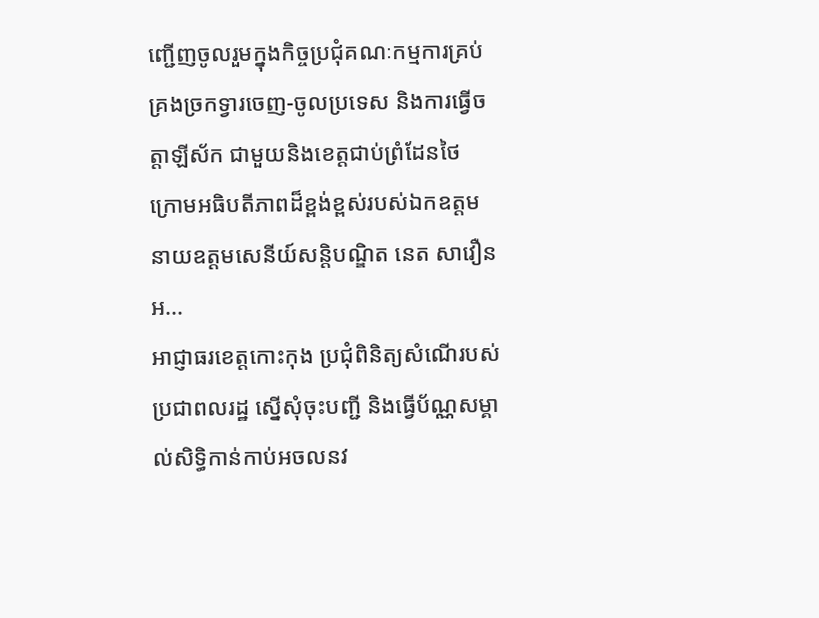ញ្ជើញចូលរួមក្នុងកិច្ចប្រជុំគណៈកម្មការគ្រប់គ្រងច្រកទ្វារចេញ-ចូលប្រទេស និងការធ្វើចត្តាឡីស័ក ជាមួយនិងខេត្តជាប់ព្រំដែនថៃ ក្រោមអធិបតីភាពដ៏ខ្ពង់ខ្ពស់របស់ឯកឧត្តម នាយឧត្ដមសេនីយ៍សន្តិបណ្ឌិត នេត សាវឿន អ...
អាជ្ញាធរខេត្តកោះកុង ប្រជុំពិនិត្យសំណើរបស់ប្រជាពលរដ្ឋ ស្នើសុំចុះបញ្ជី និងធ្វើប័ណ្ណសម្គាល់សិទ្ធិកាន់កាប់អចលនវ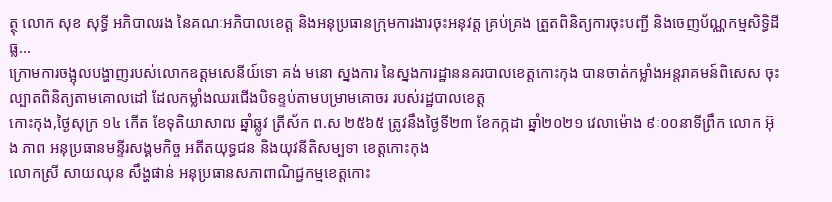ត្ថុ លោក សុខ សុទ្ធី អភិបាលរង នៃគណៈអភិបាលខេត្ត និងអនុប្រធានក្រុមការងារចុះអនុវត្ត គ្រប់គ្រង ត្រួតពិនិត្យការចុះបញ្ជី និងចេញប័ណ្ណកម្មសិទ្ធិដីធ្ល...
ក្រោមការចង្អុលបង្ហាញរបស់លោកឧត្ដមសេនីយ៍ទោ គង់ មនោ ស្នងការ នៃស្នងការដ្ឋាននគរបាលខេត្តកោះកុង បានចាត់កម្លាំងអន្តរាគមន៍ពិសេស ចុះល្បាតពិនិត្យតាមគោលដៅ ដែលកម្លាំងឈរជេីងបិទខ្ទប់តាមបម្រាមគោចរ របស់រដ្ឋបាលខេត្ត
កោះកុង,ថ្ងៃសុក្រ ១៤ កើត ខែទុតិយាសាឍ ឆ្នាំឆ្លូវ ត្រីស័ក ព.ស ២៥៦៥ ត្រូវនឹងថ្ងៃទី២៣ ខែកក្កដា ឆ្នាំ២០២១ វេលាម៉ោង ៩ៈ០០នាទីព្រឹក លោក អ៊ុង ភាព អនុប្រធានមន្ទីរសង្គមកិច្ច អតីតយុទ្ធជន និងយុវនីតិសម្បទា ខេត្តកោះកុង
លោកស្រី សាយឈុន សឹង្ហផាន់ អនុប្រធានសភាពាណិជ្ជកម្មខេត្តកោះ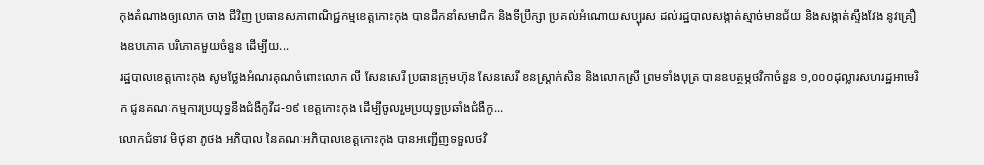កុងតំណាងឲ្យលោក ចាង ជីវិញ ប្រធានសភាពាណិជ្ជកម្មខេត្តកោះកុង បានដឹកនាំសមាជិក និងទីប្រឹក្សា ប្រគល់អំណោយសប្បុរស ដល់រដ្ឋបាលសង្កាត់ស្មាច់មានជ័យ និងសង្កាត់ស្ទឹងវែង នូវគ្រឿងឧបភោគ បរិភោគមួយចំនួន ដើម្បីយ...
រដ្ឋបាលខេត្តកោះកុង សូមថ្លែងអំណរគុណចំពោះលោក លី សែនសេរី ប្រធានក្រុមហ៊ុន សែនសេរី ខនស្រ្តាក់សិន និងលោកស្រី ព្រមទាំងបុត្រ បានឧបត្ថម្ភថវិកាចំនួន ១,០០០ដុល្លារសហរដ្ឋអាមេរិក ជូនគណៈកម្មការប្រយុទ្ធនឹងជំងឺកូវីដ-១៩ ខេត្តកោះកុង ដើម្បីចូលរួមប្រយុទ្ធប្រឆាំងជំងឺកូ...
លោកជំទាវ មិថុនា ភូថង អភិបាល នៃគណៈអភិបាលខេត្តកោះកុង បានអញ្ជើញទទួលថវិ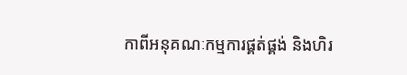កាពីអនុគណៈកម្មការផ្គត់ផ្គង់ និងហិរ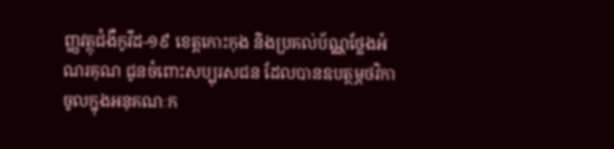ញ្ញវត្ថុជំងឺកូវីដ-១៩ ខេត្តកោះកុង និងប្រគល់ប័ណ្ណថ្លែងអំណរគុណ ជូនចំពោះសប្បុរសជន ដែលបានឧបត្ថម្ភថវិកាចូលក្នុងអនុគណៈក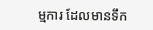ម្មការ ដែលមានទឹក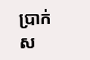ប្រាក់ស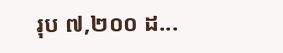រុប ៧,២០០ ដ...